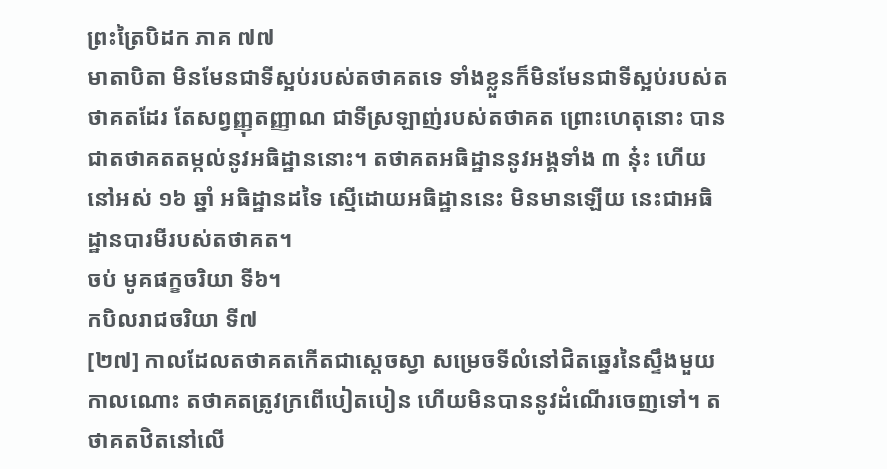ព្រះត្រៃបិដក ភាគ ៧៧
មាតាបិតា មិនមែនជាទីស្អប់របស់តថាគតទេ ទាំងខ្លួនក៏មិនមែនជាទីស្អប់របស់តថាគតដែរ តែសព្វញ្ញុតញ្ញាណ ជាទីស្រឡាញ់របស់តថាគត ព្រោះហេតុនោះ បានជាតថាគតតម្កល់នូវអធិដ្ឋាននោះ។ តថាគតអធិដ្ឋាននូវអង្គទាំង ៣ នុ៎ះ ហើយនៅអស់ ១៦ ឆ្នាំ អធិដ្ឋានដទៃ ស្មើដោយអធិដ្ឋាននេះ មិនមានឡើយ នេះជាអធិដ្ឋានបារមីរបស់តថាគត។
ចប់ មូគផក្ខចរិយា ទី៦។
កបិលរាជចរិយា ទី៧
[២៧] កាលដែលតថាគតកើតជាស្តេចស្វា សម្រេចទីលំនៅជិតឆ្នេរនៃស្ទឹងមួយ កាលណោះ តថាគតត្រូវក្រពើបៀតបៀន ហើយមិនបាននូវដំណើរចេញទៅ។ តថាគតឋិតនៅលើ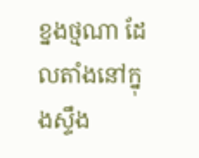ខ្នងថ្មណា ដែលតាំងនៅក្នុងស្ទឹង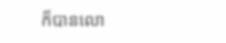ក៏បានលោ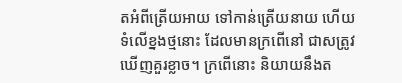តអំពីត្រើយអាយ ទៅកាន់ត្រើយនាយ ហើយទំលើខ្នងថ្មនោះ ដែលមានក្រពើនៅ ជាសត្រូវឃើញគួរខ្លាច។ ក្រពើនោះ និយាយនឹងត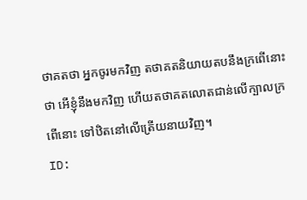ថាគតថា អ្នកចូរមកវិញ តថាគតនិយាយតបនឹងក្រពើនោះថា អើខ្ញុំនឹងមកវិញ ហើយតថាគតលោតជាន់លើក្បាលក្រពើនោះ ទៅឋិតនៅលើត្រើយនាយវិញ។
ID: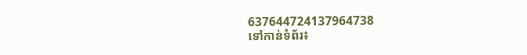637644724137964738
ទៅកាន់ទំព័រ៖